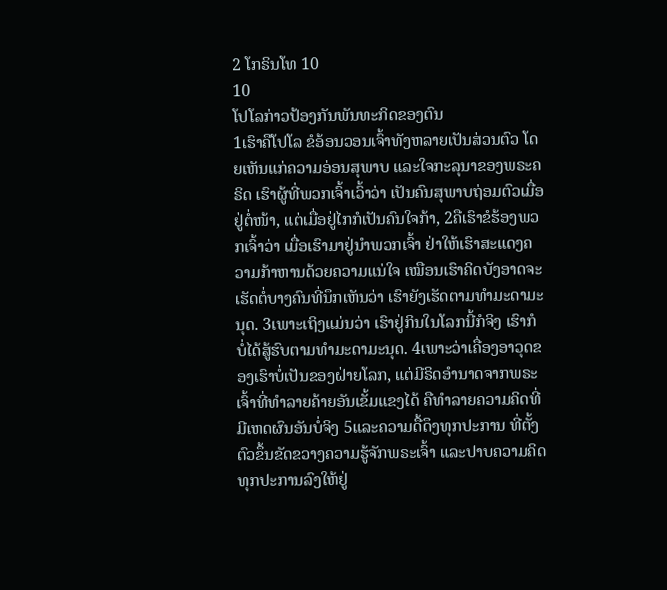2 ໂກຣິນໂທ 10
10
ໂປໂລກ່າວປ້ອງກັນພັນທະກິດຂອງຕົນ
1ເຮົາຄືໂປໂລ ຂໍອ້ອນວອນເຈົ້າທັງຫລາຍເປັນສ່ວນຕົວ ໂດຍເຫັນແກ່ຄວາມອ່ອນສຸພາບ ແລະໃຈກະລຸນາຂອງພຣະຄຣິດ ເຮົາຜູ້ທີ່ພວກເຈົ້າເວົ້າວ່າ ເປັນຄົນສຸພາບຖ່ອມຕົວເມື່ອຢູ່ຕໍ່ໜ້າ, ແຕ່ເມື່ອຢູ່ໄກກໍເປັນຄົນໃຈກ້າ, 2ຄືເຮົາຂໍຮ້ອງພວກເຈົ້າວ່າ ເມື່ອເຮົາມາຢູ່ນຳພວກເຈົ້າ ຢ່າໃຫ້ເຮົາສະແດງຄວາມກ້າຫານດ້ວຍຄວາມແນ່ໃຈ ເໝືອນເຮົາຄິດບັງອາດຈະເຮັດຕໍ່ບາງຄົນທີ່ນຶກເຫັນວ່າ ເຮົາຍັງເຮັດຕາມທຳມະດາມະນຸດ. 3ເພາະເຖິງແມ່ນວ່າ ເຮົາຢູ່ກິນໃນໂລກນີ້ກໍຈິງ ເຮົາກໍບໍ່ໄດ້ສູ້ຮົບຕາມທຳມະດາມະນຸດ. 4ເພາະວ່າເຄື່ອງອາວຸດຂອງເຮົາບໍ່ເປັນຂອງຝ່າຍໂລກ, ແຕ່ມີຣິດອຳນາດຈາກພຣະເຈົ້າທີ່ທຳລາຍຄ້າຍອັນເຂັ້ມແຂງໄດ້ ຄືທຳລາຍຄວາມຄິດທີ່ມີເຫດຜົນອັນບໍ່ຈິງ 5ແລະຄວາມດື້ດຶງທຸກປະການ ທີ່ຕັ້ງຕົວຂຶ້ນຂັດຂວາງຄວາມຮູ້ຈັກພຣະເຈົ້າ ແລະປາບຄວາມຄິດທຸກປະການລົງໃຫ້ຢູ່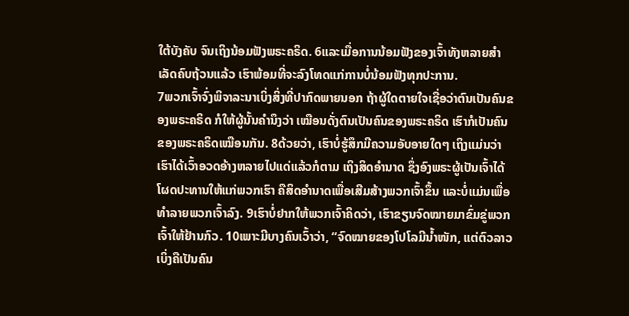ໃຕ້ບັງຄັບ ຈົນເຖິງນ້ອມຟັງພຣະຄຣິດ. 6ແລະເມື່ອການນ້ອມຟັງຂອງເຈົ້າທັງຫລາຍສຳເລັດຄົບຖ້ວນແລ້ວ ເຮົາພ້ອມທີ່ຈະລົງໂທດແກ່ການບໍ່ນ້ອມຟັງທຸກປະການ.
7ພວກເຈົ້າຈົ່ງພິຈາລະນາເບິ່ງສິ່ງທີ່ປາກົດພາຍນອກ ຖ້າຜູ້ໃດຕາຍໃຈເຊື່ອວ່າຕົນເປັນຄົນຂອງພຣະຄຣິດ ກໍໃຫ້ຜູ້ນັ້ນຄຳນຶງວ່າ ເໝືອນດັ່ງຕົນເປັນຄົນຂອງພຣະຄຣິດ ເຮົາກໍເປັນຄົນຂອງພຣະຄຣິດເໝືອນກັນ. 8ດ້ວຍວ່າ, ເຮົາບໍ່ຮູ້ສຶກມີຄວາມອັບອາຍໃດໆ ເຖິງແມ່ນວ່າ ເຮົາໄດ້ເວົ້າອວດອ້າງຫລາຍໄປແດ່ແລ້ວກໍຕາມ ເຖິງສິດອຳນາດ ຊຶ່ງອົງພຣະຜູ້ເປັນເຈົ້າໄດ້ໂຜດປະທານໃຫ້ແກ່ພວກເຮົາ ຄືສິດອຳນາດເພື່ອເສີມສ້າງພວກເຈົ້າຂຶ້ນ ແລະບໍ່ແມ່ນເພື່ອທຳລາຍພວກເຈົ້າລົງ. 9ເຮົາບໍ່ຢາກໃຫ້ພວກເຈົ້າຄິດວ່າ, ເຮົາຂຽນຈົດໝາຍມາຂົ່ມຂູ່ພວກເຈົ້າໃຫ້ຢ້ານກົວ. 10ເພາະມີບາງຄົນເວົ້າວ່າ, “ຈົດໝາຍຂອງໂປໂລມີນໍ້າໜັກ, ແຕ່ຕົວລາວເບິ່ງຄືເປັນຄົນ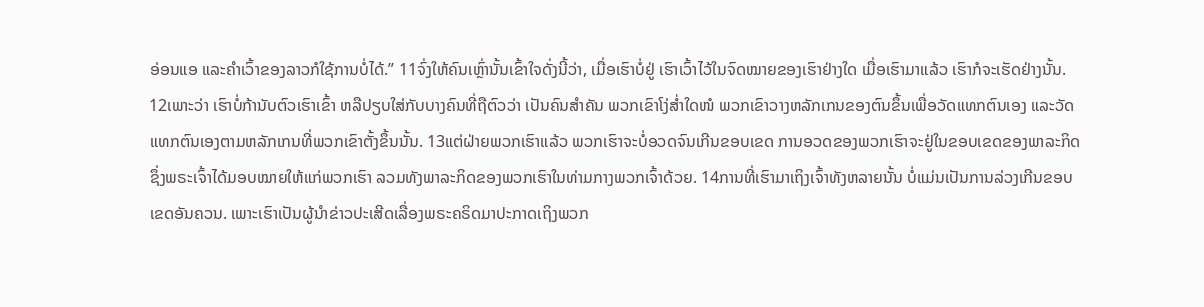ອ່ອນແອ ແລະຄຳເວົ້າຂອງລາວກໍໃຊ້ການບໍ່ໄດ້.” 11ຈົ່ງໃຫ້ຄົນເຫຼົ່ານັ້ນເຂົ້າໃຈດັ່ງນີ້ວ່າ, ເມື່ອເຮົາບໍ່ຢູ່ ເຮົາເວົ້າໄວ້ໃນຈົດໝາຍຂອງເຮົາຢ່າງໃດ ເມື່ອເຮົາມາແລ້ວ ເຮົາກໍຈະເຮັດຢ່າງນັ້ນ.
12ເພາະວ່າ ເຮົາບໍ່ກ້ານັບຕົວເຮົາເຂົ້າ ຫລືປຽບໃສ່ກັບບາງຄົນທີ່ຖືຕົວວ່າ ເປັນຄົນສຳຄັນ ພວກເຂົາໂງ່ສໍ່າໃດໜໍ ພວກເຂົາວາງຫລັກເກນຂອງຕົນຂຶ້ນເພື່ອວັດແທກຕົນເອງ ແລະວັດແທກຕົນເອງຕາມຫລັກເກນທີ່ພວກເຂົາຕັ້ງຂຶ້ນນັ້ນ. 13ແຕ່ຝ່າຍພວກເຮົາແລ້ວ ພວກເຮົາຈະບໍ່ອວດຈົນເກີນຂອບເຂດ ການອວດຂອງພວກເຮົາຈະຢູ່ໃນຂອບເຂດຂອງພາລະກິດ ຊຶ່ງພຣະເຈົ້າໄດ້ມອບໝາຍໃຫ້ແກ່ພວກເຮົາ ລວມທັງພາລະກິດຂອງພວກເຮົາໃນທ່າມກາງພວກເຈົ້າດ້ວຍ. 14ການທີ່ເຮົາມາເຖິງເຈົ້າທັງຫລາຍນັ້ນ ບໍ່ແມ່ນເປັນການລ່ວງເກີນຂອບເຂດອັນຄວນ. ເພາະເຮົາເປັນຜູ້ນຳຂ່າວປະເສີດເລື່ອງພຣະຄຣິດມາປະກາດເຖິງພວກ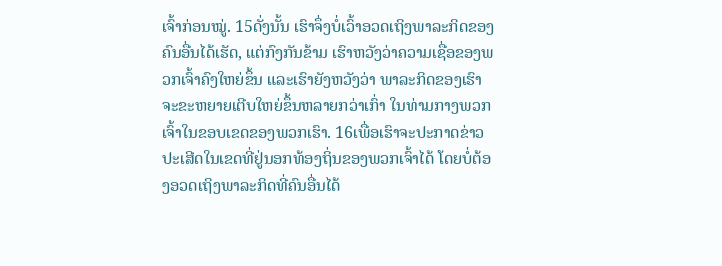ເຈົ້າກ່ອນໝູ່. 15ດັ່ງນັ້ນ ເຮົາຈຶ່ງບໍ່ເວົ້າອວດເຖິງພາລະກິດຂອງຄົນອື່ນໄດ້ເຮັດ, ແຕ່ກົງກັນຂ້າມ ເຮົາຫວັງວ່າຄວາມເຊື່ອຂອງພວກເຈົ້າຄົງໃຫຍ່ຂຶ້ນ ແລະເຮົາຍັງຫວັງວ່າ ພາລະກິດຂອງເຮົາຈະຂະຫຍາຍເຕີບໃຫຍ່ຂຶ້ນຫລາຍກວ່າເກົ່າ ໃນທ່າມກາງພວກເຈົ້າໃນຂອບເຂດຂອງພວກເຮົາ. 16ເພື່ອເຮົາຈະປະກາດຂ່າວປະເສີດໃນເຂດທີ່ຢູ່ນອກທ້ອງຖິ່ນຂອງພວກເຈົ້າໄດ້ ໂດຍບໍ່ຕ້ອງອວດເຖິງພາລະກິດທີ່ຄົນອື່ນໄດ້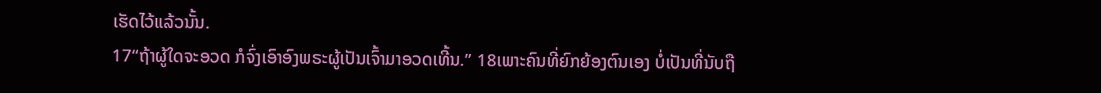ເຮັດໄວ້ແລ້ວນັ້ນ.
17“ຖ້າຜູ້ໃດຈະອວດ ກໍຈົ່ງເອົາອົງພຣະຜູ້ເປັນເຈົ້າມາອວດເທີ້ນ.” 18ເພາະຄົນທີ່ຍົກຍ້ອງຕົນເອງ ບໍ່ເປັນທີ່ນັບຖື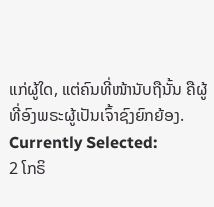ແກ່ຜູ້ໃດ, ແຕ່ຄົນທີ່ໜ້ານັບຖືນັ້ນ ຄືຜູ້ທີ່ອົງພຣະຜູ້ເປັນເຈົ້າຊົງຍົກຍ້ອງ.
Currently Selected:
2 ໂກຣິ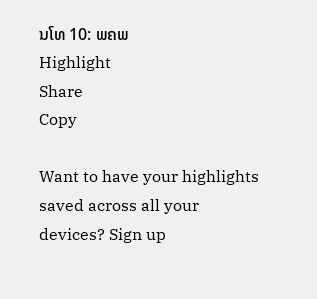ນໂທ 10: ພຄພ
Highlight
Share
Copy

Want to have your highlights saved across all your devices? Sign up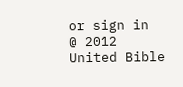or sign in
@ 2012 United Bible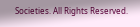Societies. All Rights Reserved.